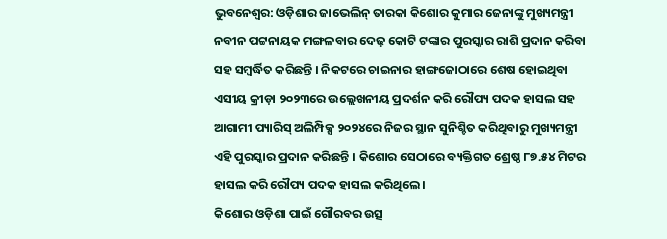ଭୁବନେଶ୍ୱର: ଓଡ଼ିଶାର ଜାଭେଲିନ୍ ତାରକା କିଶୋର କୁମାର ଜେନାଙ୍କୁ ମୁଖ୍ୟମନ୍ତ୍ରୀ ନବୀନ ପଟ୍ଟନାୟକ ମଙ୍ଗଳବାର ଦେଢ଼ କୋଟି ଟଙ୍କାର ପୁରସ୍କାର ରାଶି ପ୍ରଦାନ କରିବା ସହ ସମ୍ବର୍ଦ୍ଧିତ କରିଛନ୍ତି । ନିକଟରେ ଚାଇନାର ହାଙ୍ଗଜୋଠାରେ ଶେଷ ହୋଇଥିବା ଏସୀୟ କ୍ରୀଡ଼ା ୨୦୨୩ରେ ଉଲ୍ଲେଖନୀୟ ପ୍ରଦର୍ଶନ କରି ରୌପ୍ୟ ପଦକ ହାସଲ ସହ ଆଗାମୀ ପ୍ୟାରିସ୍ ଅଲିମ୍ପିକ୍ସ ୨୦୨୪ରେ ନିଜର ସ୍ଥାନ ସୁନିଶ୍ଚିତ କରିଥିବାରୁ ମୁଖ୍ୟମନ୍ତ୍ରୀ ଏହି ପୁରସ୍କାର ପ୍ରଦାନ କରିଛନ୍ତି । କିଶୋର ସେଠାରେ ବ୍ୟକ୍ତିଗତ ଶ୍ରେଷ୍ଠ ୮୭.୫୪ ମିଟର ହାସଲ କରି ରୌପ୍ୟ ପଦକ ହାସଲ କରିଥିଲେ ।
କିଶୋର ଓଡ଼ିଶା ପାଇଁ ଗୌରବର ଉତ୍ସ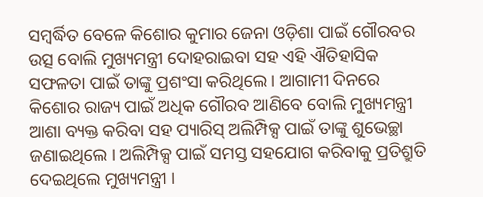ସମ୍ବର୍ଦ୍ଧିତ ବେଳେ କିଶୋର କୁମାର ଜେନା ଓଡ଼ିଶା ପାଇଁ ଗୌରବର ଉତ୍ସ ବୋଲି ମୁଖ୍ୟମନ୍ତ୍ରୀ ଦୋହରାଇବା ସହ ଏହି ଐତିହାସିକ ସଫଳତା ପାଇଁ ତାଙ୍କୁ ପ୍ରଶଂସା କରିଥିଲେ । ଆଗାମୀ ଦିନରେ କିଶୋର ରାଜ୍ୟ ପାଇଁ ଅଧିକ ଗୌରବ ଆଣିବେ ବୋଲି ମୁଖ୍ୟମନ୍ତ୍ରୀ ଆଶା ବ୍ୟକ୍ତ କରିବା ସହ ପ୍ୟାରିସ୍ ଅଲିମ୍ପିକ୍ସ ପାଇଁ ତାଙ୍କୁ ଶୁଭେଚ୍ଛା ଜଣାଇଥିଲେ । ଅଲିମ୍ପିକ୍ସ ପାଇଁ ସମସ୍ତ ସହଯୋଗ କରିବାକୁ ପ୍ରତିଶ୍ରୁତି ଦେଇଥିଲେ ମୁଖ୍ୟମନ୍ତ୍ରୀ ।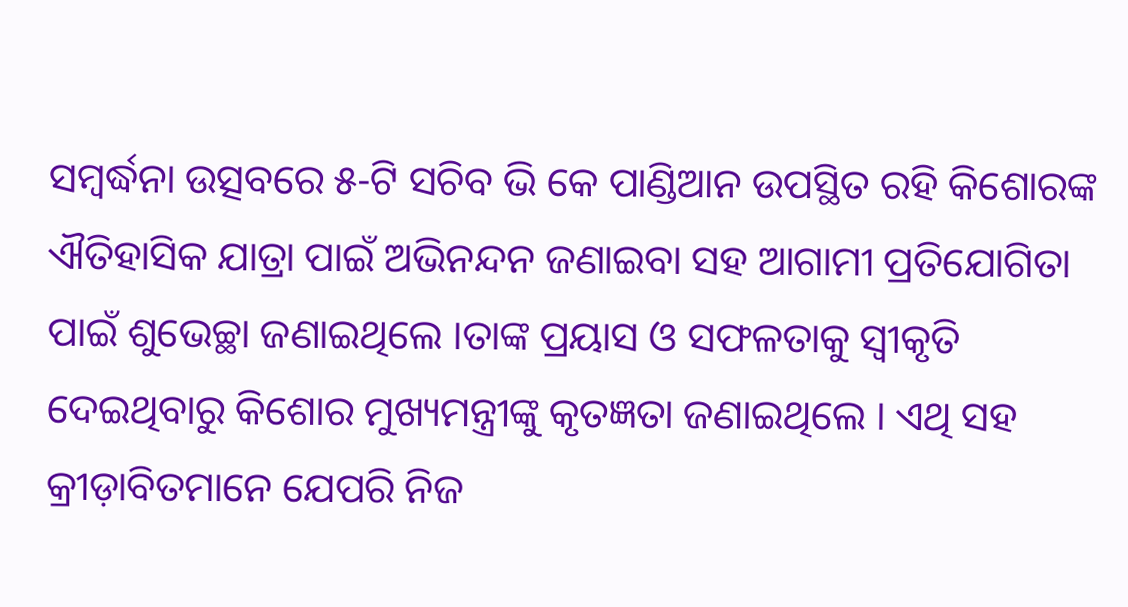ସମ୍ବର୍ଦ୍ଧନା ଉତ୍ସବରେ ୫-ଟି ସଚିବ ଭି କେ ପାଣ୍ଡିଆନ ଉପସ୍ଥିତ ରହି କିଶୋରଙ୍କ ଐତିହାସିକ ଯାତ୍ରା ପାଇଁ ଅଭିନନ୍ଦନ ଜଣାଇବା ସହ ଆଗାମୀ ପ୍ରତିଯୋଗିତା ପାଇଁ ଶୁଭେଚ୍ଛା ଜଣାଇଥିଲେ ।ତାଙ୍କ ପ୍ରୟାସ ଓ ସଫଳତାକୁ ସ୍ୱୀକୃତି ଦେଇଥିବାରୁ କିଶୋର ମୁଖ୍ୟମନ୍ତ୍ରୀଙ୍କୁ କୃତଜ୍ଞତା ଜଣାଇଥିଲେ । ଏଥି ସହ କ୍ରୀଡ଼ାବିତମାନେ ଯେପରି ନିଜ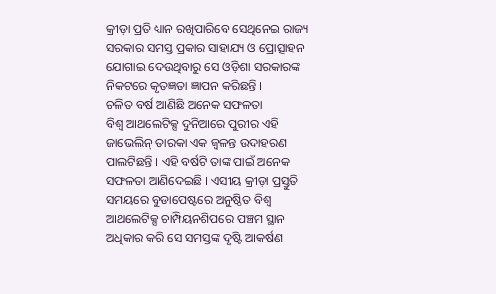କ୍ରୀଡ଼ା ପ୍ରତି ଧ୍ୟାନ ରଖିପାରିବେ ସେଥିନେଇ ରାଜ୍ୟ ସରକାର ସମସ୍ତ ପ୍ରକାର ସାହାଯ୍ୟ ଓ ପ୍ରୋତ୍ସାହନ ଯୋଗାଇ ଦେଉଥିବାରୁ ସେ ଓଡ଼ିଶା ସରକାରଙ୍କ ନିକଟରେ କୃତଜ୍ଞତା ଜ୍ଞାପନ କରିଛନ୍ତି ।
ଚଳିତ ବର୍ଷ ଆଣିଛି ଅନେକ ସଫଳତା
ବିଶ୍ୱ ଆଥଲେଟିକ୍ସ ଦୁନିଆରେ ପୁରୀର ଏହି ଜାଭେଲିନ୍ ତାରକା ଏକ ଜ୍ୱଳନ୍ତ ଉଦାହରଣ ପାଲଟିଛନ୍ତି । ଏହି ବର୍ଷଟି ତାଙ୍କ ପାଇଁ ଅନେକ ସଫଳତା ଆଣିଦେଇଛି । ଏସୀୟ କ୍ରୀଡ଼ା ପ୍ରସ୍ତୁତି ସମୟରେ ବୁଡାପେଷ୍ଟରେ ଅନୁଷ୍ଠିତ ବିଶ୍ୱ ଆଥଲେଟିକ୍ସ ଚାମ୍ପିୟନଶିପରେ ପଞ୍ଚମ ସ୍ଥାନ ଅଧିକାର କରି ସେ ସମସ୍ତଙ୍କ ଦୃଷ୍ଟି ଆକର୍ଷଣ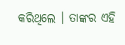କରିଥିଲେ । ତାଙ୍କର ଏହି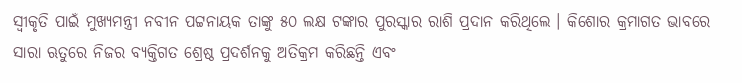ସ୍ୱୀକୃତି ପାଇଁ ମୁଖ୍ୟମନ୍ତ୍ରୀ ନବୀନ ପଟ୍ଟନାୟକ ତାଙ୍କୁ ୫୦ ଲକ୍ଷ ଟଙ୍କାର ପୁରସ୍କାର ରାଶି ପ୍ରଦାନ କରିଥିଲେ । କିଶୋର କ୍ରମାଗତ ଭାବରେ ସାରା ଋତୁରେ ନିଜର ବ୍ୟକ୍ତିଗତ ଶ୍ରେଷ୍ଠ ପ୍ରଦର୍ଶନକୁ ଅତିକ୍ରମ କରିଛନ୍ତି ଏବଂ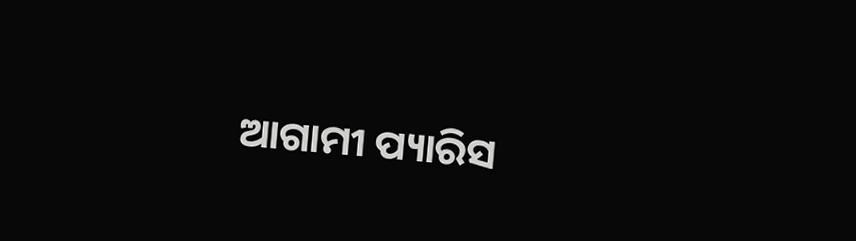ଆଗାମୀ ପ୍ୟାରିସ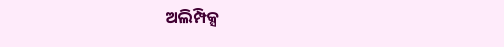ଅଲିମ୍ପିକ୍ସ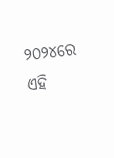୨୦୨୪ରେ ଏହି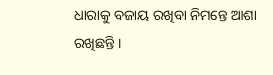ଧାରାକୁ ବଜାୟ ରଖିବା ନିମନ୍ତେ ଆଶା ରଖିଛନ୍ତି ।